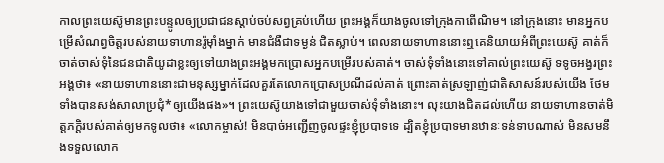កាលព្រះយេស៊ូមានព្រះបន្ទូលឲ្យប្រជាជនស្ដាប់ចប់សព្វគ្រប់ហើយ ព្រះអង្គក៏យាងចូលទៅក្រុងកាពើណិម។ នៅក្រុងនោះ មានអ្នកបម្រើសំណព្វចិត្តរបស់នាយទាហានរ៉ូម៉ាំងម្នាក់ មានជំងឺជាទម្ងន់ ជិតស្លាប់។ ពេលនាយទាហាននោះឮគេនិយាយអំពីព្រះយេស៊ូ គាត់ក៏ចាត់ចាស់ទុំនៃជនជាតិយូដាខ្លះឲ្យទៅយាងព្រះអង្គមកប្រោសអ្នកបម្រើរបស់គាត់។ ចាស់ទុំទាំងនោះទៅគាល់ព្រះយេស៊ូ ទទូចអង្វរព្រះអង្គថា៖ «នាយទាហាននោះជាមនុស្សម្នាក់ដែលគួរតែលោកប្រោសប្រណីដល់គាត់ ព្រោះគាត់ស្រឡាញ់ជាតិសាសន៍របស់យើង ថែមទាំងបានសង់សាលាប្រជុំ*ឲ្យយើងផង»។ ព្រះយេស៊ូយាងទៅជាមួយចាស់ទុំទាំងនោះ។ លុះយាងជិតដល់ហើយ នាយទាហានចាត់មិត្តភក្ដិរបស់គាត់ឲ្យមកទូលថា៖ «លោកម្ចាស់! មិនបាច់អញ្ជើញចូលផ្ទះខ្ញុំប្របាទទេ ដ្បិតខ្ញុំប្របាទមានឋានៈទន់ទាបណាស់ មិនសមនឹងទទួលលោក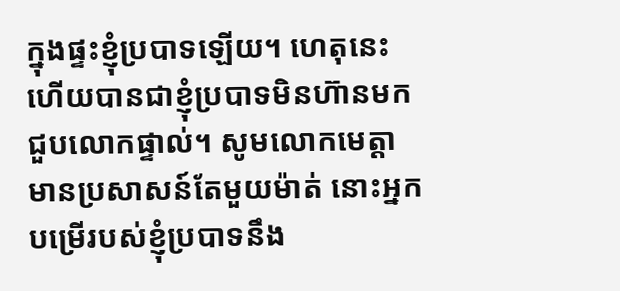ក្នុងផ្ទះខ្ញុំប្របាទឡើយ។ ហេតុនេះហើយបានជាខ្ញុំប្របាទមិនហ៊ានមកជួបលោកផ្ទាល់។ សូមលោកមេត្តាមានប្រសាសន៍តែមួយម៉ាត់ នោះអ្នកបម្រើរបស់ខ្ញុំប្របាទនឹង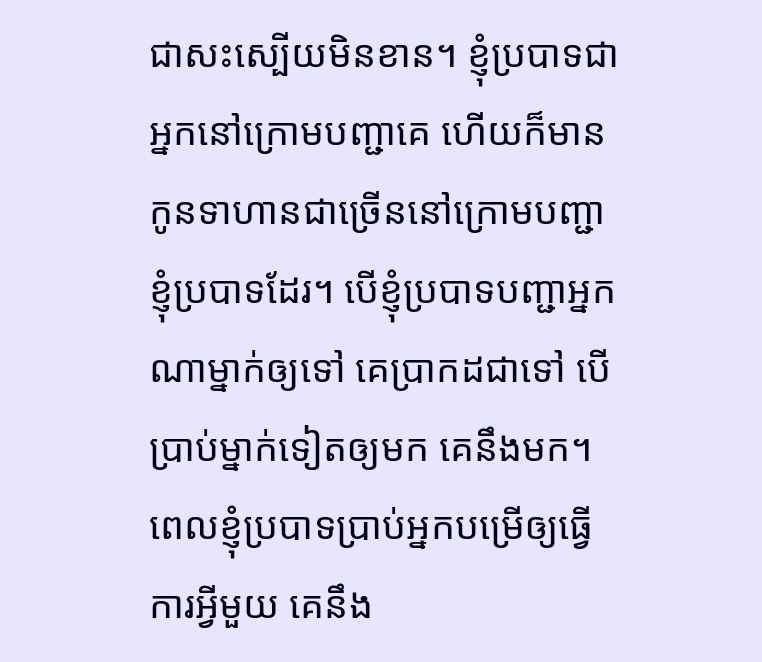ជាសះស្បើយមិនខាន។ ខ្ញុំប្របាទជាអ្នកនៅក្រោមបញ្ជាគេ ហើយក៏មានកូនទាហានជាច្រើននៅក្រោមបញ្ជាខ្ញុំប្របាទដែរ។ បើខ្ញុំប្របាទបញ្ជាអ្នកណាម្នាក់ឲ្យទៅ គេប្រាកដជាទៅ បើប្រាប់ម្នាក់ទៀតឲ្យមក គេនឹងមក។ ពេលខ្ញុំប្របាទប្រាប់អ្នកបម្រើឲ្យធ្វើការអ្វីមួយ គេនឹង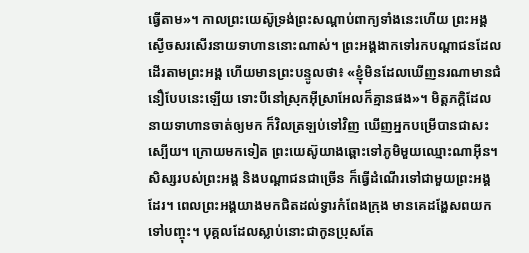ធ្វើតាម»។ កាលព្រះយេស៊ូទ្រង់ព្រះសណ្ដាប់ពាក្យទាំងនេះហើយ ព្រះអង្គស្ងើចសរសើរនាយទាហាននោះណាស់។ ព្រះអង្គងាកទៅរកបណ្ដាជនដែលដើរតាមព្រះអង្គ ហើយមានព្រះបន្ទូលថា៖ «ខ្ញុំមិនដែលឃើញនរណាមានជំនឿបែបនេះឡើយ ទោះបីនៅស្រុកអ៊ីស្រាអែលក៏គ្មានផង»។ មិត្តភក្ដិដែលនាយទាហានចាត់ឲ្យមក ក៏វិលត្រឡប់ទៅវិញ ឃើញអ្នកបម្រើបានជាសះស្បើយ។ ក្រោយមកទៀត ព្រះយេស៊ូយាងឆ្ពោះទៅភូមិមួយឈ្មោះណាអ៊ីន។ សិស្សរបស់ព្រះអង្គ និងបណ្ដាជនជាច្រើន ក៏ធ្វើដំណើរទៅជាមួយព្រះអង្គដែរ។ ពេលព្រះអង្គយាងមកជិតដល់ទ្វារកំពែងក្រុង មានគេដង្ហែសពយកទៅបញ្ចុះ។ បុគ្គលដែលស្លាប់នោះជាកូនប្រុសតែ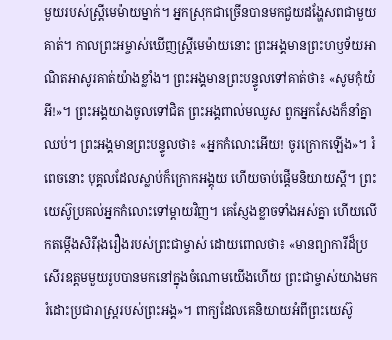មួយរបស់ស្ត្រីមេម៉ាយម្នាក់។ អ្នកស្រុកជាច្រើនបានមកជួយដង្ហែសពជាមួយគាត់។ កាលព្រះអម្ចាស់ឃើញស្ត្រីមេម៉ាយនោះ ព្រះអង្គមានព្រះហឫទ័យអាណិតអាសូរគាត់យ៉ាងខ្លាំង។ ព្រះអង្គមានព្រះបន្ទូលទៅគាត់ថា៖ «សូមកុំយំអី!»។ ព្រះអង្គយាងចូលទៅជិត ព្រះអង្គពាល់មឈូស ពួកអ្នកសែងក៏នាំគ្នាឈប់។ ព្រះអង្គមានព្រះបន្ទូលថា៖ «អ្នកកំលោះអើយ! ចូរក្រោកឡើង»។ រំពេចនោះ បុគ្គលដែលស្លាប់ក៏ក្រោកអង្គុយ ហើយចាប់ផ្ដើមនិយាយស្ដី។ ព្រះយេស៊ូប្រគល់អ្នកកំលោះទៅម្ដាយវិញ។ គេស្ញែងខ្លាចទាំងអស់គ្នា ហើយលើកតម្កើងសិរីរុងរឿងរបស់ព្រះជាម្ចាស់ ដោយពោលថា៖ «មានព្យាការីដ៏ប្រសើរឧត្ដមមួយរូបបានមកនៅក្នុងចំណោមយើងហើយ ព្រះជាម្ចាស់យាងមករំដោះប្រជារាស្ត្ររបស់ព្រះអង្គ»។ ពាក្យដែលគេនិយាយអំពីព្រះយេស៊ូ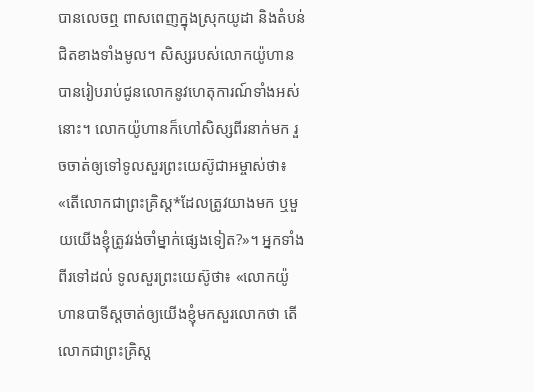បានលេចឮ ពាសពេញក្នុងស្រុកយូដា និងតំបន់ជិតខាងទាំងមូល។ សិស្សរបស់លោកយ៉ូហានបានរៀបរាប់ជូនលោកនូវហេតុការណ៍ទាំងអស់នោះ។ លោកយ៉ូហានក៏ហៅសិស្សពីរនាក់មក រួចចាត់ឲ្យទៅទូលសួរព្រះយេស៊ូជាអម្ចាស់ថា៖ «តើលោកជាព្រះគ្រិស្ត*ដែលត្រូវយាងមក ឬមួយយើងខ្ញុំត្រូវរង់ចាំម្នាក់ផ្សេងទៀត?»។ អ្នកទាំងពីរទៅដល់ ទូលសួរព្រះយេស៊ូថា៖ «លោកយ៉ូហានបាទីស្ដចាត់ឲ្យយើងខ្ញុំមកសួរលោកថា តើលោកជាព្រះគ្រិស្ត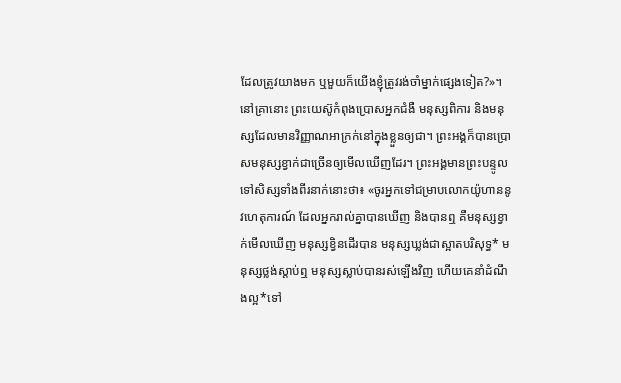ដែលត្រូវយាងមក ឬមួយក៏យើងខ្ញុំត្រូវរង់ចាំម្នាក់ផ្សេងទៀត?»។ នៅគ្រានោះ ព្រះយេស៊ូកំពុងប្រោសអ្នកជំងឺ មនុស្សពិការ និងមនុស្សដែលមានវិញ្ញាណអាក្រក់នៅក្នុងខ្លួនឲ្យជា។ ព្រះអង្គក៏បានប្រោសមនុស្សខ្វាក់ជាច្រើនឲ្យមើលឃើញដែរ។ ព្រះអង្គមានព្រះបន្ទូលទៅសិស្សទាំងពីរនាក់នោះថា៖ «ចូរអ្នកទៅជម្រាបលោកយ៉ូហាននូវហេតុការណ៍ ដែលអ្នករាល់គ្នាបានឃើញ និងបានឮ គឺមនុស្សខ្វាក់មើលឃើញ មនុស្សខ្វិនដើរបាន មនុស្សឃ្លង់ជាស្អាតបរិសុទ្ធ* មនុស្សថ្លង់ស្ដាប់ឮ មនុស្សស្លាប់បានរស់ឡើងវិញ ហើយគេនាំដំណឹងល្អ*ទៅ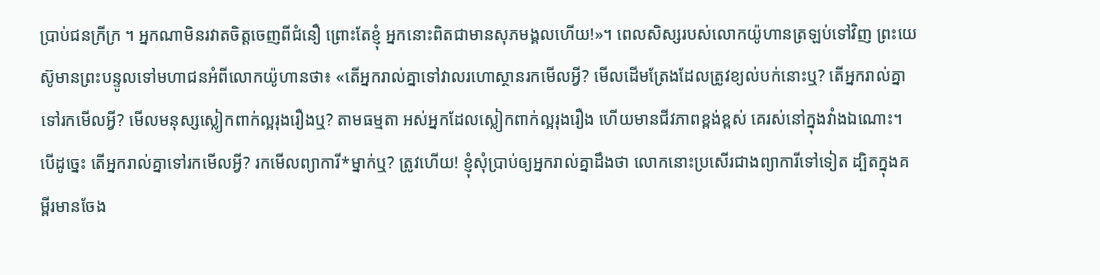ប្រាប់ជនក្រីក្រ ។ អ្នកណាមិនរវាតចិត្តចេញពីជំនឿ ព្រោះតែខ្ញុំ អ្នកនោះពិតជាមានសុភមង្គលហើយ!»។ ពេលសិស្សរបស់លោកយ៉ូហានត្រឡប់ទៅវិញ ព្រះយេស៊ូមានព្រះបន្ទូលទៅមហាជនអំពីលោកយ៉ូហានថា៖ «តើអ្នករាល់គ្នាទៅវាលរហោស្ថានរកមើលអ្វី? មើលដើមត្រែងដែលត្រូវខ្យល់បក់នោះឬ? តើអ្នករាល់គ្នាទៅរកមើលអ្វី? មើលមនុស្សស្លៀកពាក់ល្អរុងរឿងឬ? តាមធម្មតា អស់អ្នកដែលស្លៀកពាក់ល្អរុងរឿង ហើយមានជីវភាពខ្ពង់ខ្ពស់ គេរស់នៅក្នុងវាំងឯណោះ។ បើដូច្នេះ តើអ្នករាល់គ្នាទៅរកមើលអ្វី? រកមើលព្យាការី*ម្នាក់ឬ? ត្រូវហើយ! ខ្ញុំសុំប្រាប់ឲ្យអ្នករាល់គ្នាដឹងថា លោកនោះប្រសើរជាងព្យាការីទៅទៀត ដ្បិតក្នុងគម្ពីរមានចែង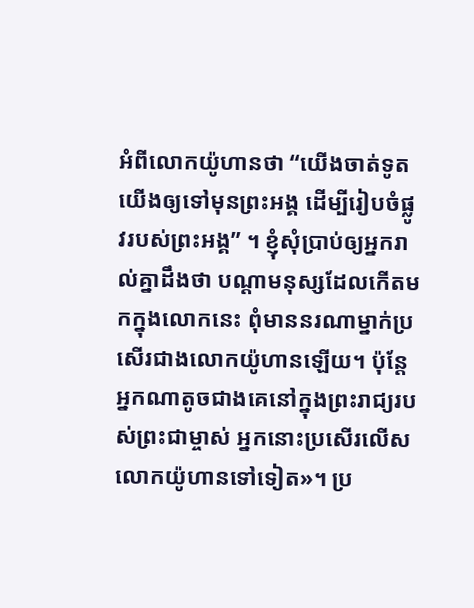អំពីលោកយ៉ូហានថា “យើងចាត់ទូតយើងឲ្យទៅមុនព្រះអង្គ ដើម្បីរៀបចំផ្លូវរបស់ព្រះអង្គ” ។ ខ្ញុំសុំប្រាប់ឲ្យអ្នករាល់គ្នាដឹងថា បណ្ដាមនុស្សដែលកើតមកក្នុងលោកនេះ ពុំមាននរណាម្នាក់ប្រសើរជាងលោកយ៉ូហានឡើយ។ ប៉ុន្តែ អ្នកណាតូចជាងគេនៅក្នុងព្រះរាជ្យរបស់ព្រះជាម្ចាស់ អ្នកនោះប្រសើរលើសលោកយ៉ូហានទៅទៀត»។ ប្រ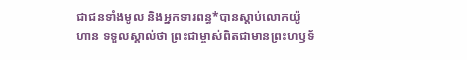ជាជនទាំងមូល និងអ្នកទារពន្ធ*បានស្ដាប់លោកយ៉ូហាន ទទួលស្គាល់ថា ព្រះជាម្ចាស់ពិតជាមានព្រះហឫទ័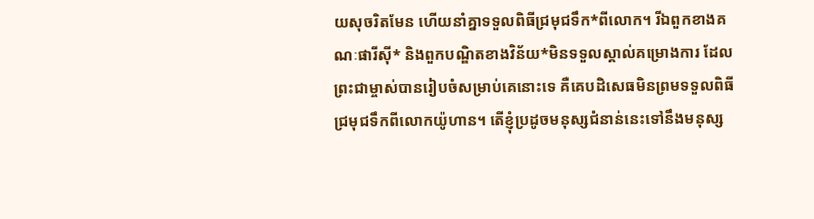យសុចរិតមែន ហើយនាំគ្នាទទួលពិធីជ្រមុជទឹក*ពីលោក។ រីឯពួកខាងគណៈផារីស៊ី* និងពួកបណ្ឌិតខាងវិន័យ*មិនទទួលស្គាល់គម្រោងការ ដែលព្រះជាម្ចាស់បានរៀបចំសម្រាប់គេនោះទេ គឺគេបដិសេធមិនព្រមទទួលពិធីជ្រមុជទឹកពីលោកយ៉ូហាន។ តើខ្ញុំប្រដូចមនុស្សជំនាន់នេះទៅនឹងមនុស្ស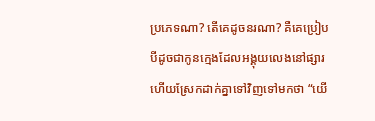ប្រភេទណា? តើគេដូចនរណា? គឺគេប្រៀបបីដូចជាកូនក្មេងដែលអង្គុយលេងនៅផ្សារ ហើយស្រែកដាក់គ្នាទៅវិញទៅមកថា “យើ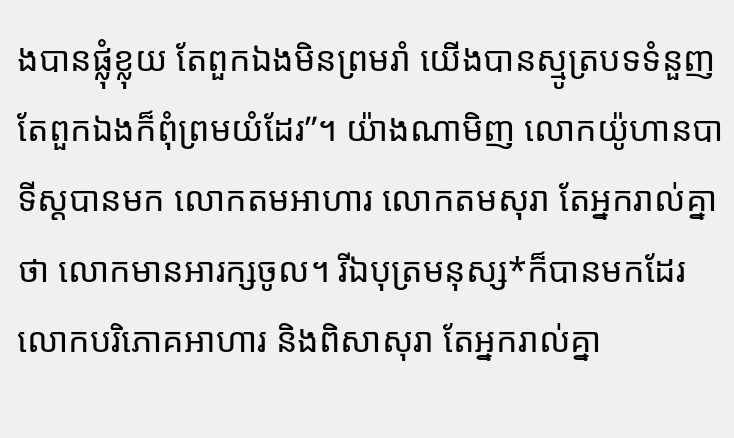ងបានផ្លុំខ្លុយ តែពួកឯងមិនព្រមរាំ យើងបានស្មូត្របទទំនួញ តែពួកឯងក៏ពុំព្រមយំដែរ”។ យ៉ាងណាមិញ លោកយ៉ូហានបាទីស្ដបានមក លោកតមអាហារ លោកតមសុរា តែអ្នករាល់គ្នាថា លោកមានអារក្សចូល។ រីឯបុត្រមនុស្ស*ក៏បានមកដែរ លោកបរិភោគអាហារ និងពិសាសុរា តែអ្នករាល់គ្នា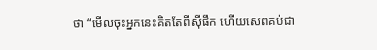ថា “មើលចុះអ្នកនេះគិតតែពីស៊ីផឹក ហើយសេពគប់ជា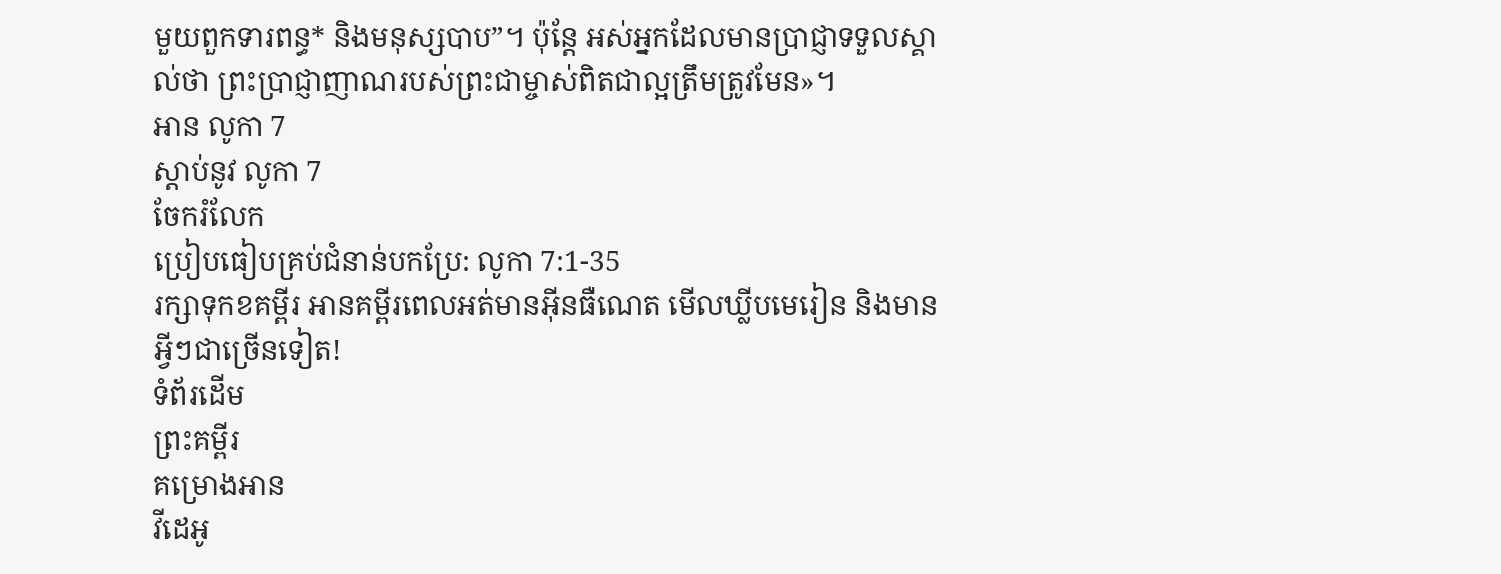មួយពួកទារពន្ធ* និងមនុស្សបាប”។ ប៉ុន្តែ អស់អ្នកដែលមានប្រាជ្ញាទទួលស្គាល់ថា ព្រះប្រាជ្ញាញាណរបស់ព្រះជាម្ចាស់ពិតជាល្អត្រឹមត្រូវមែន»។
អាន លូកា 7
ស្ដាប់នូវ លូកា 7
ចែករំលែក
ប្រៀបធៀបគ្រប់ជំនាន់បកប្រែ: លូកា 7:1-35
រក្សាទុកខគម្ពីរ អានគម្ពីរពេលអត់មានអ៊ីនធឺណេត មើលឃ្លីបមេរៀន និងមានអ្វីៗជាច្រើនទៀត!
ទំព័រដើម
ព្រះគម្ពីរ
គម្រោងអាន
វីដេអូ